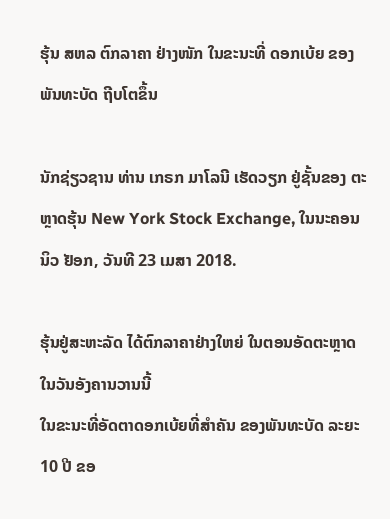ຮຸ້ນ ສຫລ ຕົກລາຄາ ຢ່າງໜັກ ໃນຂະນະທີ່ ດອກເບ້ຍ ຂອງ ພັນທະບັດ ຖີບໂຕຂຶ້ນ

ນັກຊ່ຽວຊານ ທ່ານ ເກຣກ ມາໂລນີ ເຮັດວຽກ ຢູ່ຊັ້ນຂອງ ຕະຫຼາດຮຸ້ນ New York Stock Exchange, ໃນນະຄອນ ນິວ ຢັອກ, ວັນທີ 23 ເມສາ 2018.

ຮຸ້ນຢູ່ສະຫະລັດ ໄດ້ຕົກລາຄາຢ່າງໃຫຍ່ ໃນຕອນອັດຕະຫຼາດ ໃນວັນອັງຄານວານນີ້
ໃນຂະນະທີ່ອັດຕາດອກເບ້ຍທີ່ສຳຄັນ ຂອງພັນທະບັດ ລະຍະ 10 ປີ ຂອ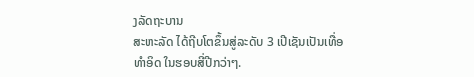ງລັດຖະບານ
ສະຫະລັດ ໄດ້ຖີບໂຕຂຶ້ນສູ່ລະດັບ 3 ເປີເຊັນເປັນເທື່ອທຳອິດ ໃນຮອບສີ່ປີກວ່າໆ.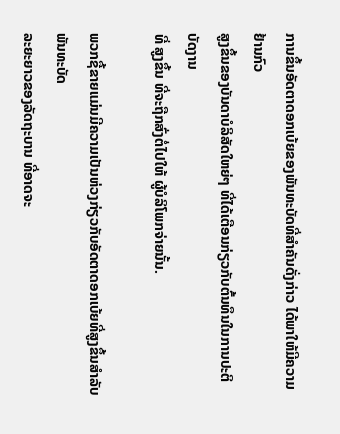ການຂຶ້ນອັດຕາດອກເບ້ຍຂອງພັນທະບັດທີ່ສຳຄັນດັ່ງກ່າວ ໄດ້ພາໃຫ້ມີຄວາມຢ້ານກົວ
ສູງຂຶ້ນຂອງບັນດາບໍລິສັດໃຫຍ່ໆ ທີ່ໄດ້ເຕືອນກ່ຽວກັບຕົ້ນທຶນໃນການປະຕິບັດງານ
ທີ່ ສູງຂຶ້ນ ທີ່ຈະຖືກສົ່ງຕໍ່ໄປໃຫ້ ຜູ້ບໍລິໂພກຈ່າຍນັ້ນ.

ພວກຊື້ຂາຍແມ່ນມີຄວາມເປັນຫ່ວງກ່ຽວກັບອັດຕາດອກເບ້ຍທີ່ສູງຂຶ້ນສຳລັບພັນທະບັດ
ລະຍະຍາວຂອງລັດຖະບານ ທີ່ອາດຈະ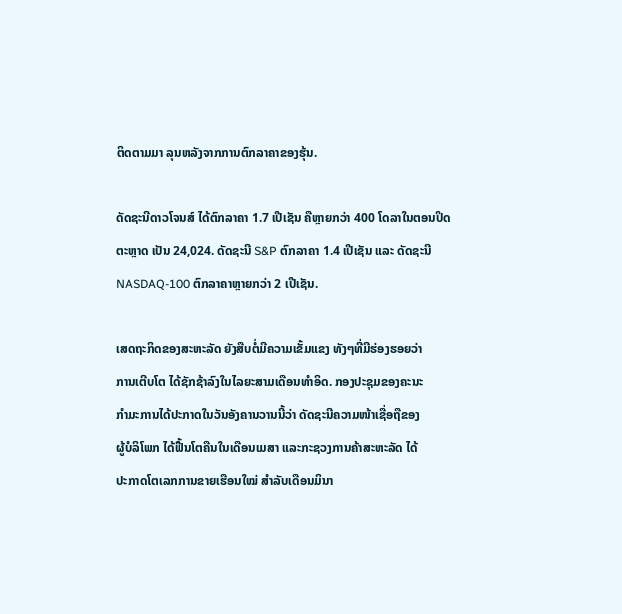ຕິດຕາມມາ ລຸນຫລັງຈາກການຕົກລາຄາຂອງຮຸ້ນ.

ດັດຊະນີດາວໂຈນສ໌ ໄດ້ຕົກລາຄາ 1.7 ເປີເຊັນ ຄືຫຼາຍກວ່າ 400 ໂດລາໃນຕອນປິດ
ຕະຫຼາດ ເປັນ 24,024. ດັດຊະນີ S&P ຕົກລາຄາ 1.4 ເປີເຊັນ ແລະ ດັດຊະນີ
NASDAQ-100 ຕົກລາຄາຫຼາຍກວ່າ 2 ເປີເຊັນ.

ເສດຖະກິດຂອງສະຫະລັດ ຍັງສືບຕໍ່ມີຄວາມເຂັ້ມແຂງ ທັງໆທີ່ມີຮ່ອງຮອຍວ່າ
ການເຕີບໂຕ ໄດ້ຊັກຊ້າລົງໃນໄລຍະສາມເດືອນທຳອິດ. ກອງປະຊຸມຂອງຄະນະ
ກຳມະການໄດ້ປະກາດໃນວັນອັງຄານວານນີ້ວ່າ ດັດຊະນີຄວາມໜ້າເຊື່ອຖືຂອງ
ຜູ້ບໍລິໂພກ ໄດ້ຟື້ນໂຕຄືນໃນເດືອນເມສາ ແລະກະຊວງການຄ້າສະຫະລັດ ໄດ້
ປະກາດໂຕເລກການຂາຍເຮືອນໃໝ່ ສຳລັບເດືອນມິນາ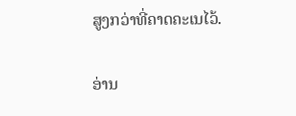ສູງກວ່າທີ່ຄາດຄະເນໄວ້.

ອ່ານ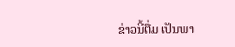ຂ່າວນີ້ຕື່ມ ເປັນພາ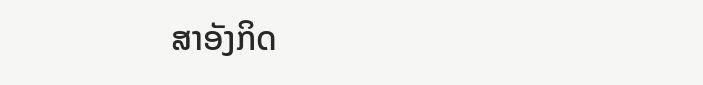ສາອັງກິດ